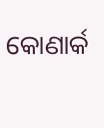କୋଣାର୍କ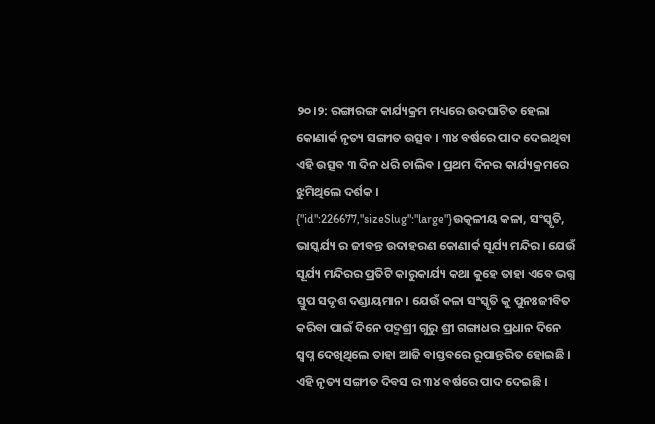୨୦।୨: ରଙ୍ଗାରଙ୍ଗ କାର୍ଯ୍ୟକ୍ରମ ମଧ୍ୟରେ ଉଦଘାଟିତ ହେଲା କୋଣାର୍କ ନୃତ୍ୟ ସଙ୍ଗୀତ ଉତ୍ସବ । ୩୪ ବର୍ଷରେ ପାଦ ଦେଇଥିବା ଏହି ଉତ୍ସବ ୩ ଦିନ ଧରି ଚାଲିବ । ପ୍ରଥମ ଦିନର କାର୍ଯ୍ୟକ୍ରମରେ ଝୁମିଥିଲେ ଦର୍ଶକ ।
{"id":226677,"sizeSlug":"large"}ଉତ୍କଳୀୟ କଳା, ସଂସ୍କୃତି, ଭାସ୍କର୍ଯ୍ୟ ର ଜୀବନ୍ତ ଉଦାହରଣ କୋଣାର୍କ ସୂର୍ଯ୍ୟ ମନ୍ଦିର। ଯେଉଁ ସୂର୍ଯ୍ୟ ମନ୍ଦିରର ପ୍ରତିଟି କାରୁକାର୍ଯ୍ୟ କଥା କୁହେ ତାହା ଏବେ ଭଗ୍ନ ସ୍ତୁପ ସଦୃଶ ଦଣ୍ଡାୟମାନ। ଯେଉଁ କଳା ସଂସ୍କୃତି କୁ ପୁନଃଜୀବିତ କରିବା ପାଇଁ ଦିନେ ପଦ୍ମଶ୍ରୀ ଗୁରୁ ଶ୍ରୀ ଗଙ୍ଗାଧର ପ୍ରଧାନ ଦିନେ ସ୍ବପ୍ନ ଦେଖିଥିଲେ ତାହା ଆଜି ବାସ୍ତବରେ ରୂପାନ୍ତରିତ ହୋଇଛି । ଏହି ନୃତ୍ୟ ସଙ୍ଗୀତ ଦିବସ ର ୩୪ ବର୍ଷରେ ପାଦ ଦେଇଛି ।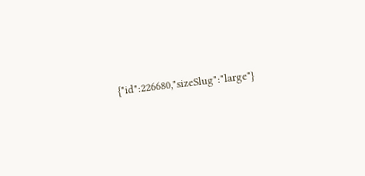{"id":226680,"sizeSlug":"large"}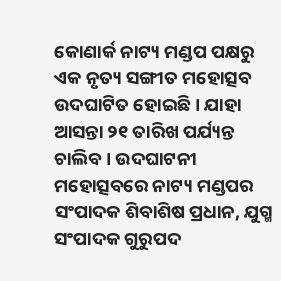କୋଣାର୍କ ନାଟ୍ୟ ମଣ୍ଡପ ପକ୍ଷରୁ ଏକ ନୃତ୍ୟ ସଙ୍ଗୀତ ମହୋତ୍ସବ ଉଦଘାଟିତ ହୋଇଛି । ଯାହା ଆସନ୍ତା ୨୧ ତାରିଖ ପର୍ଯ୍ୟନ୍ତ ଚାଲିବ । ଉଦଘାଟନୀ ମହୋତ୍ସବରେ ନାଟ୍ୟ ମଣ୍ଡପର ସଂପାଦକ ଶିବାଶିଷ ପ୍ରଧାନ, ଯୁଗ୍ମ ସଂପାଦକ ଗୁରୁପଦ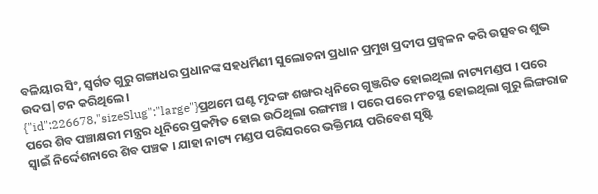ବଳିୟାର ସିଂ, ସ୍ବର୍ଗତ ଗୁରୁ ଗଙ୍ଗାଧର ପ୍ରଧାନଙ୍କ ସହଧର୍ମିଣୀ ସୁଲୋଚନା ପ୍ରଧାନ ପ୍ରମୁଖ ପ୍ରଦୀପ ପ୍ରଜ୍ବଳନ କରି ଉତ୍ସବର ଶୁଭ ଉଦଘ|ଟନ କରିଥିଲେ।
{"id":226678,"sizeSlug":"large"}ପ୍ରଥମେ ଘଣ୍ଟ ମୃଦଙ୍ଗ ଶଙ୍ଖର ଧ୍ଵନିରେ ଗୁଞ୍ଜରିତ ହୋଇଥିଲା ନାଟ୍ୟମଣ୍ଡପ । ପରେ ପରେ ଶିବ ପଞ୍ଚାକ୍ଷରୀ ମନ୍ତ୍ରର ଧୂନିରେ ପ୍ରକମ୍ପିତ ହୋଇ ଉଠିଥିଲା ରଙ୍ଗମଞ୍ଚ । ପରେ ପରେ ମଂଚସ୍ଥ ହୋଇଥିଲା ଗୁରୁ ଲିଙ୍ଗରାଜ ସ୍ବାଇଁ ନିର୍ଦ୍ଦେଶନାରେ ଶିବ ପଞ୍ଚକ । ଯାହା ନାଟ୍ୟ ମଣ୍ଡପ ପରିସରରେ ଭକ୍ତିମୟ ପରିବେଶ ସୃଷ୍ଟି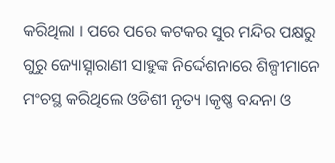କରିଥିଲା । ପରେ ପରେ କଟକର ସୁର ମନ୍ଦିର ପକ୍ଷରୁ ଗୁରୁ ଜ୍ୟୋତ୍ସ୍ନାରାଣୀ ସାହୁଙ୍କ ନିର୍ଦ୍ଦେଶନାରେ ଶିଳ୍ପୀମାନେ ମଂଚସ୍ଥ କରିଥିଲେ ଓଡିଶୀ ନୃତ୍ୟ ।କୃଷ୍ଣ ବନ୍ଦନା ଓ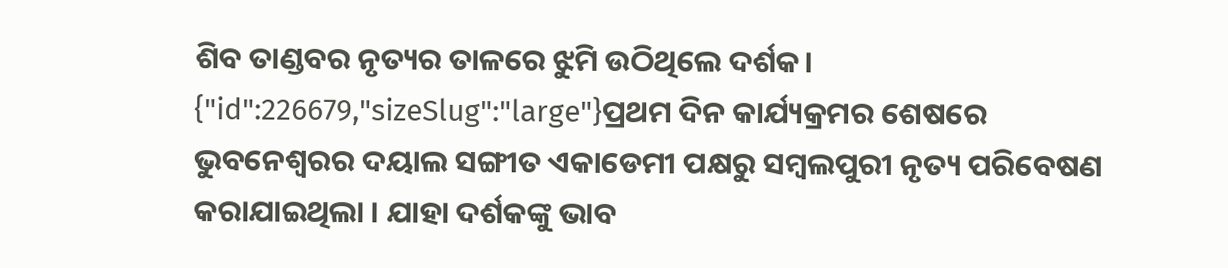ଶିବ ତାଣ୍ଡବର ନୃତ୍ୟର ତାଳରେ ଝୁମି ଉଠିଥିଲେ ଦର୍ଶକ।
{"id":226679,"sizeSlug":"large"}ପ୍ରଥମ ଦିନ କାର୍ଯ୍ୟକ୍ରମର ଶେଷରେ ଭୁବନେଶ୍ବରର ଦୟାଲ ସଙ୍ଗୀତ ଏକାଡେମୀ ପକ୍ଷରୁ ସମ୍ବଲପୁରୀ ନୃତ୍ୟ ପରିବେଷଣ କରାଯାଇଥିଲା । ଯାହା ଦର୍ଶକଙ୍କୁ ଭାବ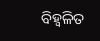ବିହ୍ଵଳିତ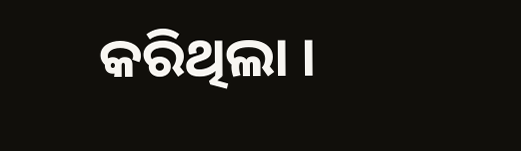କରିଥିଲା ।